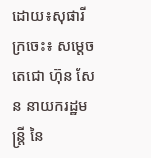ដោយ៖សុផារី
ក្រចេះ៖ សម្តេចតេជោ ហ៊ុន សែន នាយករដ្ឋមន្រ្តី នៃ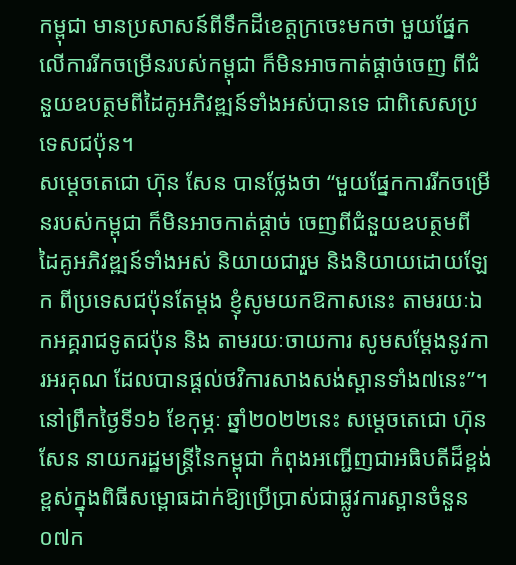កម្ពុជា មានប្រសាសន៍ពីទឹកដីខេត្តក្រចេះមកថា មួយផ្នែកលើការរីកចម្រើនរបស់កម្ពុជា ក៏មិនអាចកាត់ផ្តាច់ចេញ ពីជំនួយឧបត្ថមពីដៃគូអភិវឌ្ឍន៍ទាំងអស់បានទេ ជាពិសេសប្រទេសជប៉ុន។
សម្តេចតេជោ ហ៊ុន សែន បានថ្លែងថា “មួយផ្នែកការរីកចម្រើនរបស់កម្ពុជា ក៏មិនអាចកាត់ផ្តាច់ ចេញពីជំនួយឧបត្ថមពី ដៃគូអភិវឌ្ឍន៍ទាំងអស់ និយាយជារួម និងនិយាយដោយឡែក ពីប្រទេសជប៉ុនតែម្តង ខ្ញុំសូមយកឱកាសនេះ តាមរយៈឯកអគ្គរាជទូតជប៉ុន និង តាមរយៈចាយការ សូមសម្តែងនូវការអរគុណ ដែលបានផ្តល់ថវិការសាងសង់ស្ពានទាំង៧នេះ”។
នៅព្រឹកថ្ងៃទី១៦ ខែកុម្ភៈ ឆ្នាំ២០២២នេះ សម្តេចតេជោ ហ៊ុន សែន នាយករដ្ឋមន្ត្រីនៃកម្ពុជា កំពុងអញ្ជើញជាអធិបតីដ៏ខ្ពង់ខ្ពស់ក្នុងពិធីសម្ពោធដាក់ឱ្យប្រើប្រាស់ជាផ្លូវការស្ពានចំនួន ០៧ក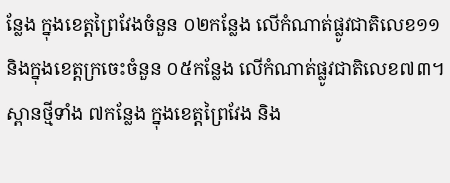ន្លែង ក្នុងខេត្តព្រៃវែងចំនួន ០២កន្លែង លើកំណាត់ផ្លូវជាតិលេខ១១ និងក្នុងខេត្តក្រចេះចំនួន ០៥កន្លែង លើកំណាត់ផ្លូវជាតិលេខ៧៣។ ស្ពានថ្មីទាំង ៧កន្លែង ក្នុងខេត្តព្រៃវែង និង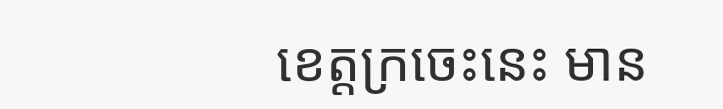ខេត្តក្រចេះនេះ មាន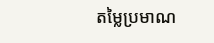តម្លៃប្រមាណ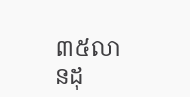៣៥លានដុ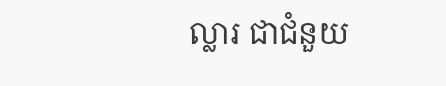ល្លារ ជាជំនួយ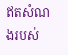ឥតសំណងរបស់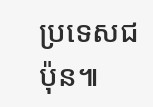ប្រទេសជប៉ុន៕